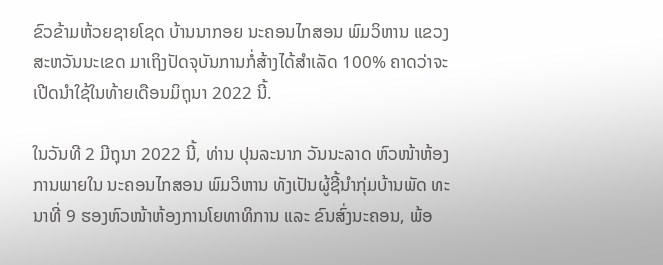ຂົວຂ້າມຫ້ວຍຊາຍໂຊດ ບ້ານນາກອຍ ນະຄອນໄກສອນ ພົມວິຫານ ແຂວງສະຫວັນນະເຂດ ມາເຖິງປັດຈຸບັນການກໍ່ສ້າງໄດ້ສໍາເລັດ 100% ຄາດວ່າຈະເປີດນໍາໃຊ້ໃນທ້າຍເດືອນມິຖຸນາ 2022 ນີ້.

ໃນວັນທີ 2 ມີຖຸນາ 2022 ນີ້, ທ່ານ ປຸນລະນາກ ວັນນະລາດ ຫົວໜ້າຫ້ອງການພາຍໃນ ນະຄອນໄກສອນ ພົມວິຫານ ທັງເປັນຜູ້ຊີ້ນຳກຸ່ມບ້ານພັດ ທະນາທີ່ 9 ຮອງຫົວໜ້າຫ້ອງການໂຍທາທິການ ແລະ ຂົນສົ່ງນະຄອນ, ພ້ອ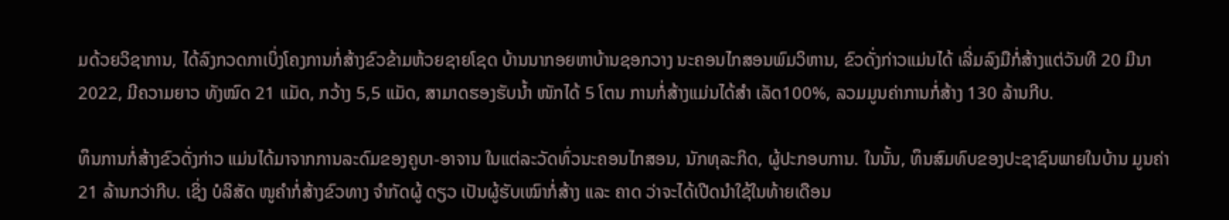ມດ້ວຍວິຊາການ, ໄດ້ລົງກວດກາເບິ່ງໂຄງການກໍ່ສ້າງຂົວຂ້າມຫ້ວຍຊາຍໂຊດ ບ້ານນາກອຍຫາບ້ານຊອກວາງ ນະຄອນໄກສອນພົມວິຫານ, ຂົວດັ່ງກ່າວແມ່ນໄດ້ ເລີ່ມລົງມືກໍ່ສ້າງແຕ່ວັນທີ 20 ມີນາ 2022, ມີຄວາມຍາວ ທັງໝົດ 21 ແມັດ, ກວ້າງ 5,5 ແມັດ, ສາມາດຮອງຮັບນໍ້າ ໜັກໄດ້ 5 ໂຕນ ການກໍ່ສ້າງແມ່ນໄດ້ສໍາ ເລັດ100%, ລວມມູນຄ່າການກໍ່ສ້າງ 130 ລ້ານກີບ.

ທຶນການກໍ່ສ້າງຂົວດັ່ງກ່າວ ແມ່ນໄດ້ມາຈາກການລະດົມຂອງຄູບາ-ອາຈານ ໃນແຕ່ລະວັດທົ່ວນະຄອນໄກສອນ, ນັກທຸລະກິດ, ຜູ້ປະກອບການ. ໃນນັ້ນ, ທຶນສົມທົບຂອງປະຊາຊົນພາຍໃນບ້ານ ມູນຄ່າ 21 ລ້ານກວ່າກີບ. ເຊິ່ງ ບໍລິສັດ ໜູຄຳກໍ່ສ້າງຂົວທາງ ຈໍາກັດຜູ້ ດຽວ ເປັນຜູ້ຮັບເໝົາກໍ່ສ້າງ ແລະ ຄາດ ວ່າຈະໄດ້ເປີດນຳໃຊ້ໃນທ້າຍເດືອນ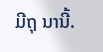ມີຖຸ ນານີ້.